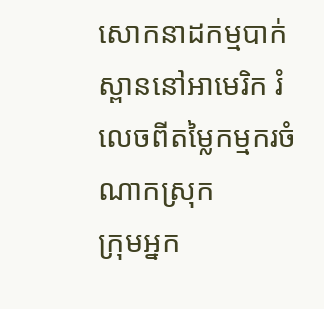សោកនាដកម្មបាក់ស្ពាននៅអាមេរិក រំលេចពីតម្លៃកម្មករចំណាកស្រុក
ក្រុមអ្នក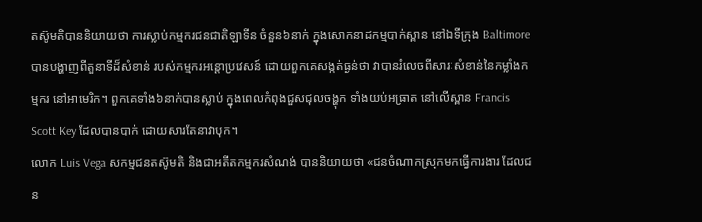តស៊ូមតិបាននិយាយថា ការស្លាប់កម្មករជនជាតិឡាទីន ចំនួន៦នាក់ ក្នុងសោកនាដកម្មបាក់ស្ពាន នៅឯទីក្រុង Baltimore បានបង្ហាញពីតួនាទីដ៏សំខាន់ របស់កម្មករអន្តោប្រវេសន៍ ដោយពួកគេសង្កត់ធ្ងន់ថា វាបានរំលេចពីសារៈសំខាន់នៃកម្លាំងកម្មករ នៅអាមេរិក។ ពួកគេទាំង៦នាក់បានស្លាប់ ក្នុងពេលកំពុងជួសជុលចង្ហុក ទាំងយប់អធ្រាត នៅលើស្ពាន Francis Scott Key ដែលបានបាក់ ដោយសារតែនាវាបុក។
លោក Luis Vega សកម្មជនតស៊ូមតិ និងជាអតីតកម្មករសំណង់ បាននិយាយថា «ជនចំណាកស្រុកមកធ្វើការងារ ដែលជន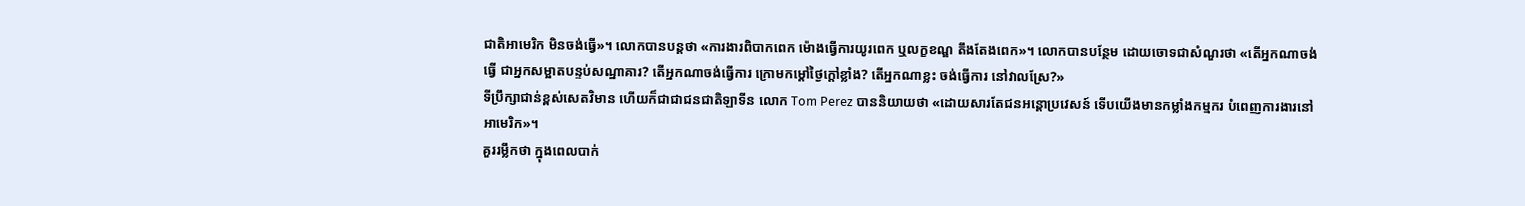ជាតិអាមេរិក មិនចង់ធ្វើ»។ លោកបានបន្តថា «ការងារពិបាកពេក ម៉ោងធ្វើការយូរពេក ឬលក្ខខណ្ឌ តឹងតែងពេក»។ លោកបានបន្ថែម ដោយចោទជាសំណួរថា «តើអ្នកណាចង់ធ្វើ ជាអ្នកសម្អាតបន្ទប់សណ្ឋាគារ? តើអ្នកណាចង់ធ្វើការ ក្រោមកម្តៅថ្ងៃក្តៅខ្លាំង? តើអ្នកណាខ្លះ ចង់ធ្វើការ នៅវាលស្រែ?»
ទីប្រឹក្សាជាន់ខ្ពស់សេតវិមាន ហើយក៏ជាជាជនជាតិឡាទីន លោក Tom Perez បាននិយាយថា «ដោយសារតែជនអន្តោប្រវេសន៍ ទើបយើងមានកម្លាំងកម្មករ បំពេញការងារនៅអាមេរិក»។
គួររម្លឹកថា ក្នុងពេលបាក់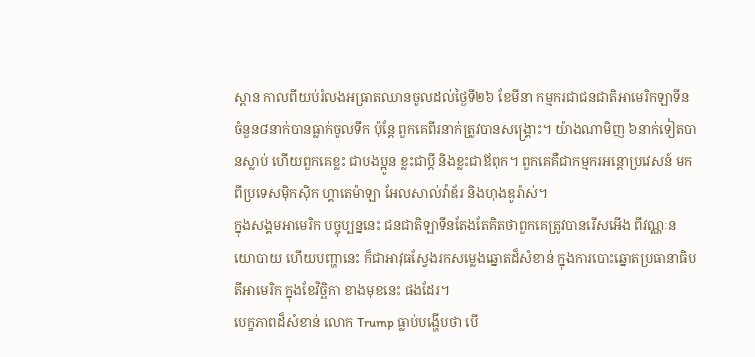ស្ពាន កាលពីយប់រំលងអធ្រាតឈានចូលដល់ថ្ងៃទី២៦ ខែមីនា កម្មករជាជនជាតិអាមេរិកឡាទីន ចំនួន៨នាក់បានធ្លាក់ចូលទឹក ប៉ុន្តែ ពួកគេពីរនាក់ត្រូវបានសង្គ្រោះ។ យ៉ាងណាមិញ ៦នាក់ទៀតបានស្លាប់ ហើយពួកគេខ្លះ ជាបងប្អូន ខ្លះជាប្តី និងខ្លះជាឪពុក។ ពួកគេគឺជាកម្មករអន្តោប្រវេសន៍ មកពីប្រទេសម៉ិកស៊ិក ហ្គាតេម៉ាឡា អែលសាល់វ៉ាឌ័រ និងហុងឌូរ៉ាស់។
ក្នុងសង្គមអាមេរិក បច្ចុប្បន្ននេះ ជនជាតិឡាទីនតែងតែគិតថាពួកគេត្រូវបានរើសអើង ពីវណ្ណៈនយោបាយ ហើយបញ្ហានេះ ក៏ជាអាវុធស្វែងរកសម្លេងឆ្នោតដ៏សំខាន់ ក្នុងការបោះឆ្នោតប្រធានាធិបតីអាមេរិក ក្នុងខែវិច្ឆិកា ខាងមុខនេះ ផងដែរ។
បេក្ខភាពដ៏សំខាន់ លោក Trump ធ្លាប់បង្ហើបថា បើ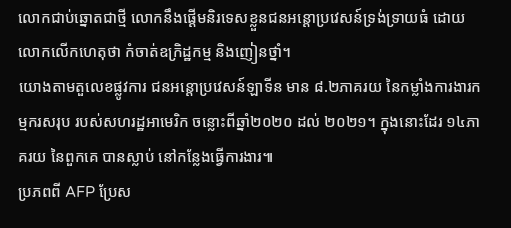លោកជាប់ឆ្នោតជាថ្មី លោកនឹងផ្តើមនិរទេសខ្លួនជនអន្តោប្រវេសន៍ទ្រង់ទ្រាយធំ ដោយលោកលើកហេតុថា កំចាត់ឧក្រិដ្ឋកម្ម និងញៀនថ្នាំ។
យោងតាមតួលេខផ្លូវការ ជនអន្តោប្រវេសន៍ឡាទីន មាន ៨.២ភាគរយ នៃកម្លាំងការងារកម្មករសរុប របស់សហរដ្ឋអាមេរិក ចន្លោះពីឆ្នាំ២០២០ ដល់ ២០២១។ ក្នុងនោះដែរ ១៤ភាគរយ នៃពួកគេ បានស្លាប់ នៅកន្លែងធ្វើការងារ៕
ប្រភពពី AFP ប្រែស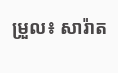ម្រួល៖ សារ៉ាត